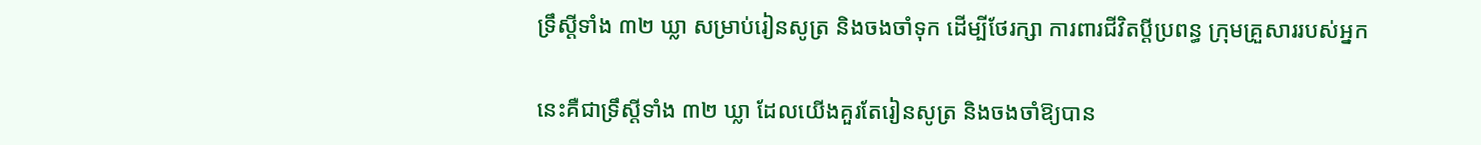ទ្រឹស្តីទាំង ៣២ ឃ្លា សម្រាប់រៀនសូត្រ និងចងចាំទុក ដើម្បីថែរក្សា ការពារជីវិតប្ដីប្រពន្ធ ក្រុមគ្រួសាររបស់អ្នក

នេះគឺជាទ្រឹស្ដីទាំង ៣២ ឃ្លា ដែលយើងគួរតែរៀនសូត្រ និងចងចាំឱ្យបាន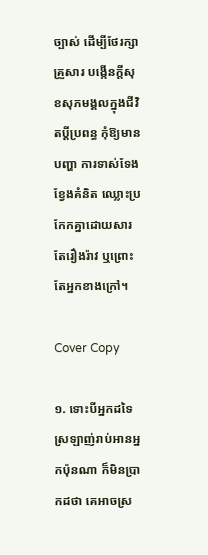ច្បាស់ ដើម្បីថែរក្សាគ្រួសារ បង្កើនក្ដីសុខសុភមង្គលក្នុងជីវិតប្ដីប្រពន្ធ កុំឱ្យមានបញ្ហា ការទាស់ទែង ខ្វែងគំនិត ឈ្លោះប្រកែកគ្នាដោយសារតែរឿងរ៉ាវ ឬព្រោះតែអ្នកខាងក្រៅ។

Cover Copy

១. ទោះបីអ្នកដទៃ ស្រឡាញ់រាប់អានអ្នកប៉ុនណា ក៏មិនប្រាកដថា គេអាចស្រ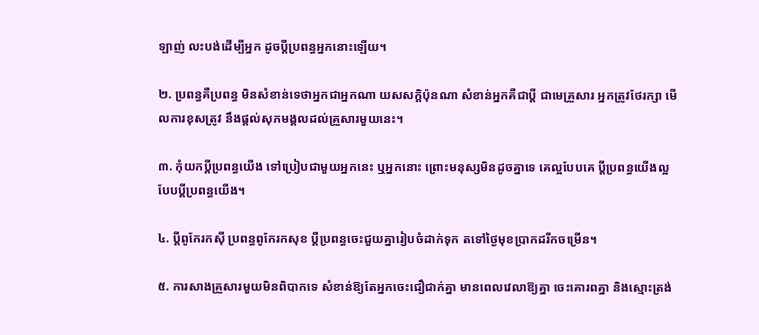ឡាញ់ លះបង់ដើម្បីអ្នក ដូចប្ដីប្រពន្ធអ្នកនោះឡើយ។

២. ប្រពន្ធគឺប្រពន្ធ មិនសំខាន់ទេថាអ្នកជាអ្នកណា យសសក្តិប៉ុនណា សំខាន់អ្នកគឺជាប្ដី ជាមេគ្រួសារ អ្នកត្រូវថែរក្សា មើលការខុសត្រូវ នឹងផ្ដល់សុភមង្គលដល់គ្រួសារមួយនេះ។

៣. កុំយកប្ដីប្រពន្ធយើង ទៅប្រៀបជាមួយអ្នកនេះ ឬអ្នកនោះ ព្រោះមនុស្សមិនដូចគ្នាទេ គេល្អបែបគេ ប្ដីប្រពន្ធយើងល្អបែបប្ដីប្រពន្ធយើង។

៤. ប្ដីពូកែរកស៊ី ប្រពន្ធពូកែរកសុខ ប្ដីប្រពន្ធចេះជួយគ្នារៀបចំដាក់ទុក តទៅថ្ងៃមុខប្រាកដរីកចម្រើន។

៥. ការសាងគ្រួសារមួយមិនពិបាកទេ សំខាន់ឱ្យតែអ្នកចេះជឿជាក់គ្នា មានពេលវេលាឱ្យគ្នា ចេះគោរពគ្នា និងស្មោះត្រង់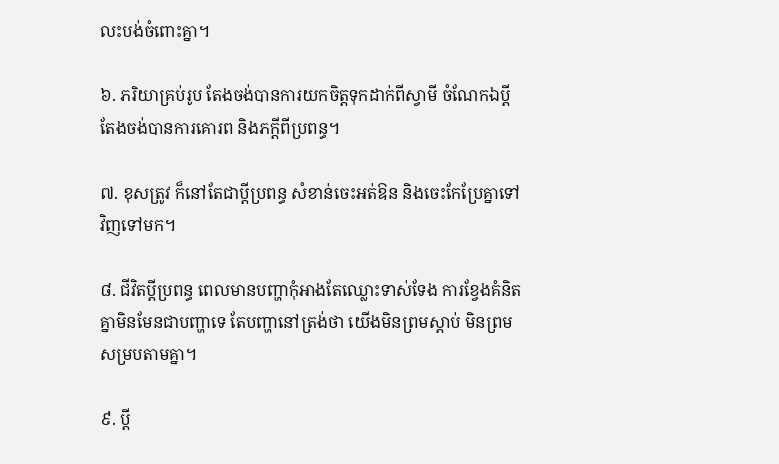លះបង់ចំពោះគ្នា។

៦. ភរិយាគ្រប់រូប តែងចង់បានការយកចិត្តទុកដាក់ពីស្វាមី ចំណែកឯប្ដី តែងចង់បានការគោរព និងភក្ដីពីប្រពន្ធ។

៧. ខុសត្រូវ ក៏នៅតែជាប្ដីប្រពន្ធ សំខាន់ចេះអត់ឱន និងចេះកែប្រែគ្នាទៅវិញទៅមក។

៨. ជីវិតប្ដីប្រពន្ធ ពេលមានបញ្ហាកុំអាងតែឈ្លោះទាស់ទែង ការខ្វែងគំនិតគ្នាមិនមែនជាបញ្ហាទេ តែបញ្ហានៅត្រង់ថា យើងមិនព្រមស្ដាប់ មិនព្រមសម្របតាមគ្នា។

៩. ប្ដី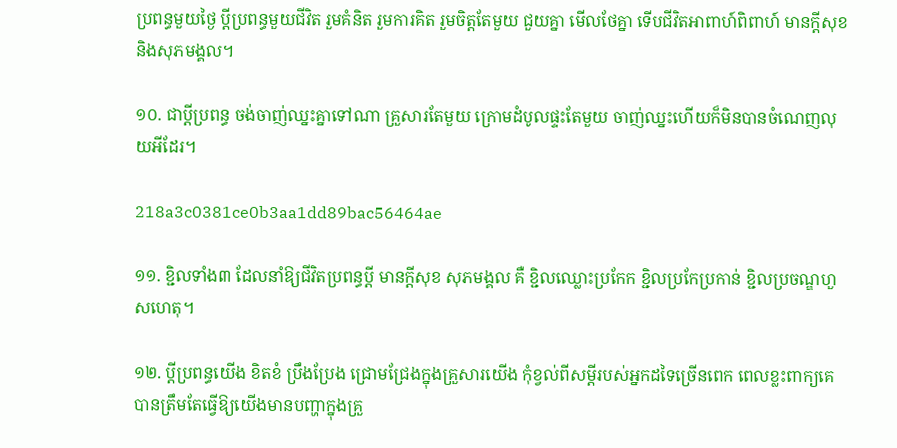ប្រពន្ធមួយថ្ងៃ ប្ដីប្រពន្ធមួយជីវិត រួមគំនិត រួមការគិត រួមចិត្តតែមួយ ជួយគ្នា មើលថែគ្នា ទើបជីវិតអាពាហ៍ពិពាហ៍ មានក្ដីសុខ និងសុភមង្គល។

១០. ជាប្ដីប្រពន្ធ ចង់ចាញ់ឈ្នះគ្នាទៅណា គ្រួសារតែមួយ ក្រោមដំបូលផ្ទះតែមួយ ចាញ់ឈ្នះហើយក៏មិនបានចំណេញលុយអីដែរ។

218a3c0381ce0b3aa1dd89bac56464ae

១១. ខ្ជិលទាំង៣ ដែលនាំឱ្យជីវិតប្រពន្ធប្ដី មានក្ដីសុខ សុភមង្គល គឺ ខ្ជិលឈ្លោះប្រកែក ខ្ជិលប្រកែប្រកាន់ ខ្ជិលប្រចណ្ឌហួសហេតុ។

១២. ប្ដីប្រពន្ធយើង ខិតខំ ប្រឹងប្រែង ជ្រោមជ្រែងក្នុងគ្រួសារយើង កុំខ្វល់ពីសម្ដីរបស់អ្នកដទៃច្រើនពេក ពេលខ្លះពាក្យគេ បានត្រឹមតែធ្វើឱ្យយើងមានបញ្ហាក្នុងគ្រួ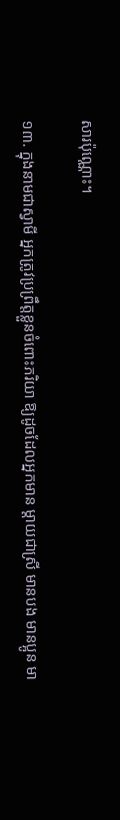សារប៉ុណ្ណេាះ។

១៣. ក្នុងនាមជាស្វាមី អ្នកត្រូវប្រព្រឹត្តខ្លួនចំពោះភរិយា ឱ្យដូចដែលអ្នកមាន ម្ដាយជាស្រី មានបង មានប្អូន មា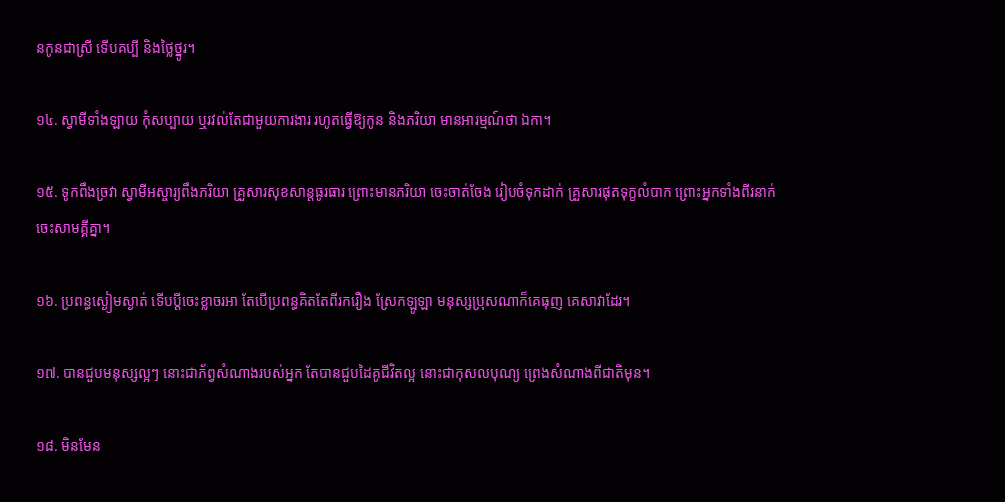នកូនជាស្រី ទើបគប្បី និងថ្លៃថ្នូរ។

១៤. ស្វាមីទាំងឡាយ កុំសប្បាយ ឬរវល់តែជាមួយការងារ រហូតធ្វើឱ្យកូន និងភរិយា មានអារម្មណ៍ថា ឯកា។

១៥. ទូកពឹងច្រវា ស្វាមីអស្ចារ្យពឹងភរិយា គ្រួសារសុខសាន្តធូរធារ ព្រោះមានភរិយា ចេះចាត់ចែង រៀបចំទុកដាក់ គ្រួសារផុតទុក្ខលំបាក ព្រោះអ្នកទាំងពីរនាក់ ចេះសាមគ្គីគ្នា។

១៦. ប្រពន្ធស្ងៀមស្ងាត់ ទើបប្ដីចេះខ្លាចរអា តែបើប្រពន្ធគិតតែពីរករឿង ស្រែកឡូឡា មនុស្សប្រុសណាក៏គេធុញ គេសាវាដែរ។

១៧. បានជួបមនុស្សល្អៗ នោះជាភ័ព្វសំណាងរបស់អ្នក តែបានជួបដៃគូជីវិតល្អ នោះជាកុសលបុណ្យ ព្រេងសំណាងពីជាតិមុន។

១៨. មិនមែន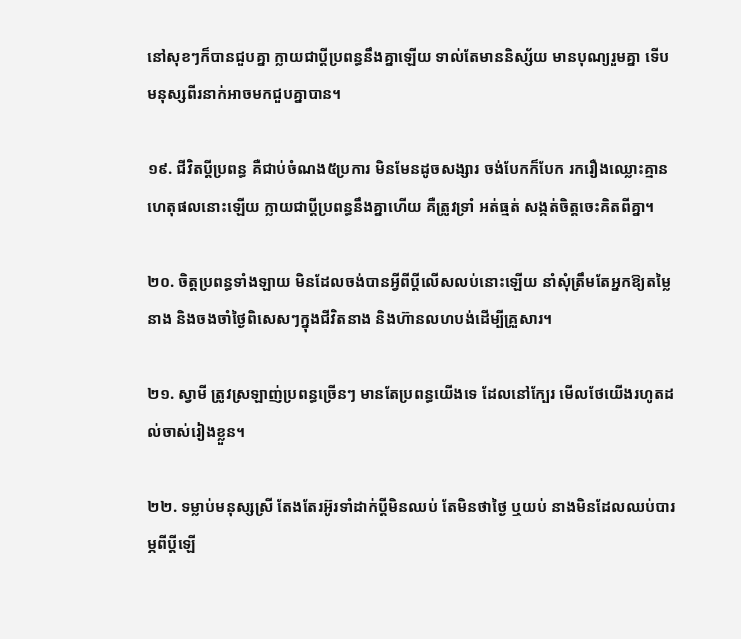នៅសុខៗក៏បានជួបគ្នា ក្លាយជាប្ដីប្រពន្ធនឹងគ្នាឡើយ ទាល់តែមាននិស្ស័យ មានបុណ្យរួមគ្នា ទើបមនុស្សពីរនាក់អាចមកជួបគ្នាបាន។

១៩. ជីវិតប្ដីប្រពន្ធ គឺជាប់ចំណង៥ប្រការ មិនមែនដូចសង្សារ ចង់បែកក៏បែក រករឿងឈ្លោះគ្មានហេតុផលនោះឡើយ ក្លាយជាប្ដីប្រពន្ធនឹងគ្នាហើយ គឺត្រូវទ្រាំ អត់ធ្មត់ សង្កត់ចិត្តចេះគិតពីគ្នា។

២០. ចិត្តប្រពន្ធទាំងឡាយ មិនដែលចង់បានអ្វីពីប្ដីលើសលប់នោះឡើយ នាំសុំត្រឹមតែអ្នកឱ្យតម្លៃនាង និងចងចាំថ្ងៃពិសេសៗក្នុងជីវិតនាង និងហ៊ានលហបង់ដើម្បីគ្រួសារ។

២១. ស្វាមី ត្រូវស្រឡាញ់ប្រពន្ធច្រើនៗ មានតែប្រពន្ធយើងទេ ដែលនៅក្បែរ មើលថែយើងរហូតដល់ចាស់រៀងខ្លួន។

២២. ទម្លាប់មនុស្សស្រី តែងតែរអ៊ូរទាំដាក់ប្ដីមិនឈប់ តែមិនថាថ្ងៃ ឬយប់ នាងមិនដែលឈប់បារម្ភពីប្ដីឡើ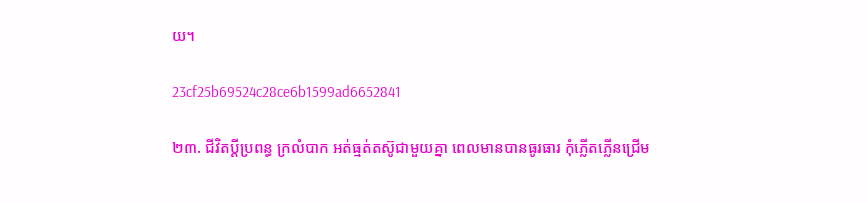យ។

23cf25b69524c28ce6b1599ad6652841

២៣. ជីវិតប្ដីប្រពន្ធ ក្រលំបាក អត់ធ្មត់តស៊ូជាមួយគ្នា ពេលមានបានធូរធារ កុំភ្លើតភ្លើនជ្រើម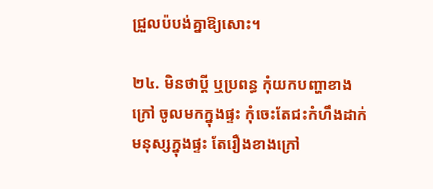ជ្រួលប៉បង់គ្នាឱ្យសោះ។

២៤. មិនថាប្ដី ឬប្រពន្ធ កុំយកបញ្ហាខាងក្រៅ ចូលមកក្នុងផ្ទះ កុំចេះតែជះកំហឹងដាក់មនុស្សក្នុងផ្ទះ តែរឿងខាងក្រៅ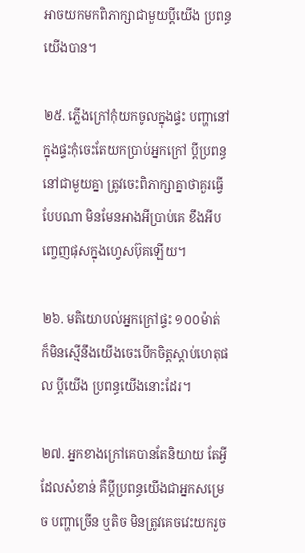អាចយកមកពិភាក្សាជាមួយប្ដីយើង ប្រពន្ធយើងបាន។

២៥. ភ្លើងក្រៅកុំយកចូលក្នុងផ្ទះ បញ្ហានៅក្នុងផ្ទះកុំចេះតែយកប្រាប់អ្នកក្រៅ ប្ដីប្រពន្ធនៅជាមួយគ្នា ត្រូវចេះពិភាក្សាគ្នាថាគួរធ្វើបែបណា មិនមែនអាងអីប្រាប់គេ ខឹងអីបញ្ចេញផុសក្នុងហ្វេសប៊ុគឡើយ។

២៦. មតិយោបល់អ្នកក្រៅផ្ទះ ១០០ម៉ាត់ ក៏មិនស្មើនឹងយើងចេះបើកចិត្តស្ដាប់ហេតុផល ប្ដីយើង ប្រពន្ធយើងនោះដែរ។

២៧. អ្នកខាងក្រៅគេបានតែនិយាយ តែអ្វីដែលសំខាន់ គឺប្ដីប្រពន្ធយើងជាអ្នកសម្រេច បញ្ហាច្រើន ឬតិច មិនត្រូវគេចវេះយករួច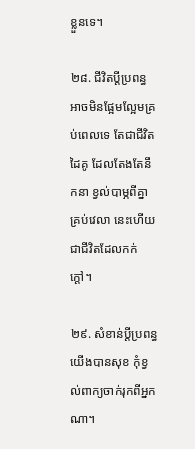ខ្លួនទេ។

២៨. ជីវិតប្ដីប្រពន្ធ អាចមិនផ្អែមល្អែមគ្រប់ពេលទេ តែជាជីវិតដៃគូ ដែលតែងតែនឹកនា ខ្វល់បាម្ភពីគ្នាគ្រប់វេលា នេះហើយជាជីវិតដែលកក់ក្ដៅ។

២៩. សំខាន់ប្ដីប្រពន្ធយើងបានសុខ កុំខ្វល់ពាក្យចាក់រុកពីអ្នកណា។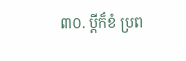៣០. ប្ដីក៏ខំ ប្រព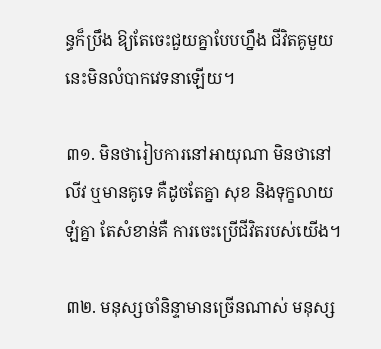ន្ធក៏ប្រឹង ឱ្យតែចេះជួយគ្នាបែបហ្នឹង ជីវិតគូមួយនេះមិនលំបាកវេទនាឡើយ។

៣១. មិនថារៀបការនៅអាយុណា មិនថានៅលីវ ឬមានគូទេ គឺដូចតែគ្នា សុខ និងទុក្ខលាយឡំគ្នា តែសំខាន់គឺ ការចេះប្រើជីវិតរបស់យើង។

៣២. មនុស្សចាំនិន្ទាមានច្រើនណាស់ មនុស្ស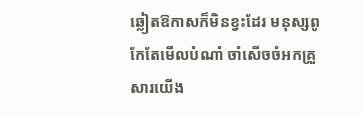ឆ្លៀតឱកាសក៏មិនខ្វះដែរ មនុស្សពូកែតែមើលបំណាំ ចាំសើចចំអកគ្រួសារយើង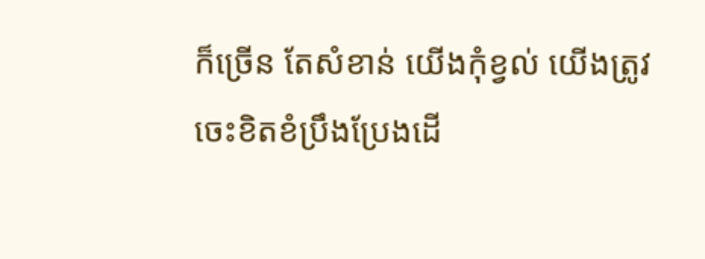ក៏ច្រើន តែសំខាន់ យើងកុំខ្វល់ យើងត្រូវចេះខិតខំប្រឹងប្រែងដើ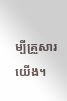ម្បីគ្រួសារយើង។